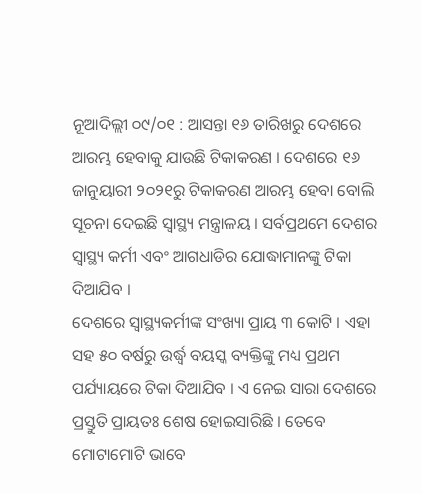ନୂଆଦିଲ୍ଲୀ ୦୯/୦୧ : ଆସନ୍ତା ୧୬ ତାରିଖରୁ ଦେଶରେ ଆରମ୍ଭ ହେବାକୁ ଯାଉଛି ଟିକାକରଣ । ଦେଶରେ ୧୬ ଜାନୁୟାରୀ ୨୦୨୧ରୁ ଟିକାକରଣ ଆରମ୍ଭ ହେବା ବୋଲି ସୂଚନା ଦେଇଛି ସ୍ବାସ୍ଥ୍ୟ ମନ୍ତ୍ରାଳୟ । ସର୍ବପ୍ରଥମେ ଦେଶର ସ୍ବାସ୍ଥ୍ୟ କର୍ମୀ ଏବଂ ଆଗଧାଡିର ଯୋଦ୍ଧାମାନଙ୍କୁ ଟିକା ଦିଆଯିବ ।
ଦେଶରେ ସ୍ବାସ୍ଥ୍ୟକର୍ମୀଙ୍କ ସଂଖ୍ୟା ପ୍ରାୟ ୩ କୋଟି । ଏହା ସହ ୫୦ ବର୍ଷରୁ ଉର୍ଦ୍ଧ୍ବ ବୟସ୍କ ବ୍ୟକ୍ତିଙ୍କୁ ମଧ୍ୟ ପ୍ରଥମ ପର୍ଯ୍ୟାୟରେ ଟିକା ଦିଆଯିବ । ଏ ନେଇ ସାରା ଦେଶରେ ପ୍ରସ୍ତୁତି ପ୍ରାୟତଃ ଶେଷ ହୋଇସାରିଛି । ତେବେ ମୋଟାମୋଟି ଭାବେ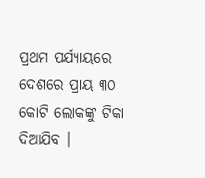ପ୍ରଥମ ପର୍ଯ୍ୟାୟରେ ଦେଶରେ ପ୍ରାୟ ୩୦ କୋଟି ଲୋକଙ୍କୁ ଟିକା ଦିଆଯିବ ।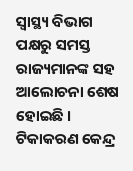ସ୍ବାସ୍ଥ୍ୟ ବିଭାଗ ପକ୍ଷରୁ ସମସ୍ତ ରାଜ୍ୟମାନଙ୍କ ସହ ଆଲୋଚନା ଶେଷ ହୋଇଛି । ଟିକାକରଣ କେନ୍ଦ୍ର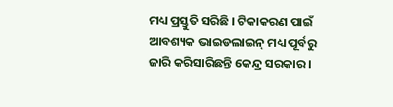ମଧ୍ୟ ପ୍ରସ୍ତୁତି ସରିଛି । ଟିକାକରଣ ପାଇଁ ଆବଶ୍ୟକ ଭାଇଡଲାଇନ୍ ମଧ୍ୟ ପୂର୍ବରୁ ଜାରି କରିସାରିଛନ୍ତି କେନ୍ଦ୍ର ସରକାର ।